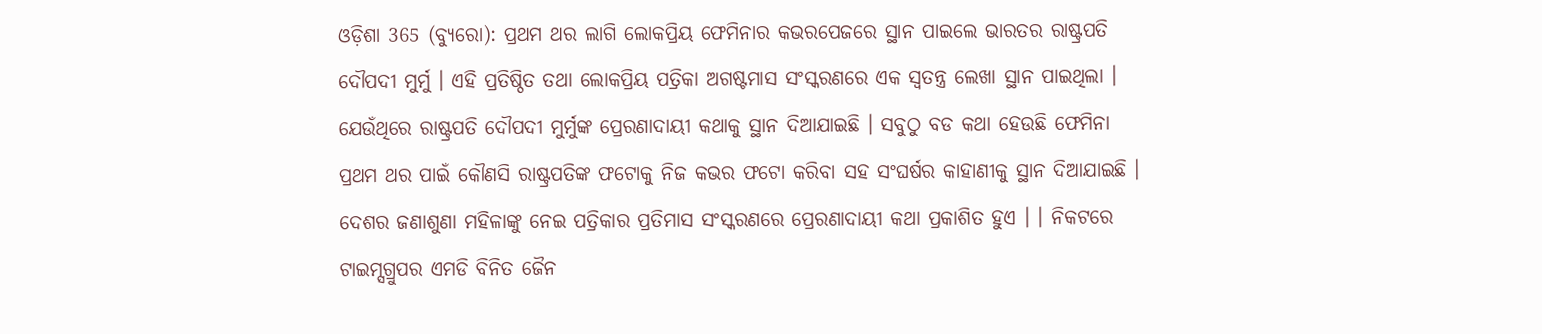ଓଡ଼ିଶା 365 (ବ୍ୟୁରୋ): ପ୍ରଥମ ଥର ଲାଗି ଲୋକପ୍ରିୟ ଫେମିନାର କଭରପେଜରେ ସ୍ଥାନ ପାଇଲେ ଭାରତର ରାଷ୍ଟ୍ରପତି ଦୌପଦୀ ମୁର୍ମୁ । ଏହି ପ୍ରତିଷ୍ଠିତ ତଥା ଲୋକପ୍ରିୟ ପତ୍ରିକା ଅଗଷ୍ଟମାସ ସଂସ୍କରଣରେ ଏକ ସ୍ୱତନ୍ତ୍ର ଲେଖା ସ୍ଥାନ ପାଇଥିଲା । ଯେଉଁଥିରେ ରାଷ୍ଟ୍ରପତି ଦୌପଦୀ ମୁର୍ମୁଙ୍କ ପ୍ରେରଣାଦାୟୀ କଥାକୁ ସ୍ଥାନ ଦିଆଯାଇଛି । ସବୁଠୁ ବଡ କଥା ହେଉଛି ଫେମିନା ପ୍ରଥମ ଥର ପାଇଁ କୌଣସି ରାଷ୍ଟ୍ରପତିଙ୍କ ଫଟୋକୁ ନିଜ କଭର ଫଟୋ କରିବା ସହ ସଂଘର୍ଷର କାହାଣୀକୁ ସ୍ଥାନ ଦିଆଯାଇଛି । ଦେଶର ଜଣାଶୁଣା ମହିଳାଙ୍କୁ ନେଇ ପତ୍ରିକାର ପ୍ରତିମାସ ସଂସ୍କରଣରେ ପ୍ରେରଣାଦାୟୀ କଥା ପ୍ରକାଶିତ ହୁଏ । । ନିକଟରେ ଟାଇମ୍ସଗ୍ରୁପର ଏମଡି ବିନିତ ଜୈନ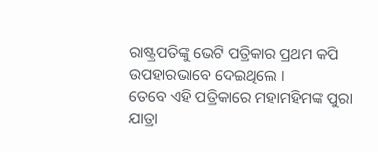ରାଷ୍ଟ୍ରପତିଙ୍କୁ ଭେଟି ପତ୍ରିକାର ପ୍ରଥମ କପି ଉପହାରଭାବେ ଦେଇଥିଲେ ।
ତେବେ ଏହି ପତ୍ରିକାରେ ମହାମହିମଙ୍କ ପୁରା ଯାତ୍ରା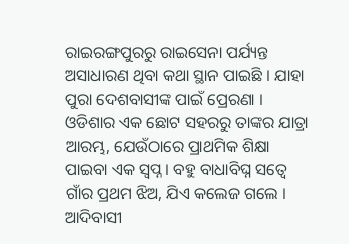ରାଇରଙ୍ଗପୁରରୁ ରାଇସେନା ପର୍ଯ୍ୟନ୍ତ ଅସାଧାରଣ ଥିବା କଥା ସ୍ଥାନ ପାଇଛି । ଯାହା ପୁରା ଦେଶବାସୀଙ୍କ ପାଇଁ ପ୍ରେରଣା । ଓଡିଶାର ଏକ ଛୋଟ ସହରରୁ ତାଙ୍କର ଯାତ୍ରା ଆରମ୍ଭ, ଯେଉଁଠାରେ ପ୍ରାଥମିକ ଶିକ୍ଷା ପାଇବା ଏକ ସ୍ବପ୍ନ । ବହୁ ବାଧାବିଘ୍ନ ସତ୍ୱେ ଗାଁର ପ୍ରଥମ ଝିଅ, ଯିଏ କଲେଜ ଗଲେ । ଆଦିବାସୀ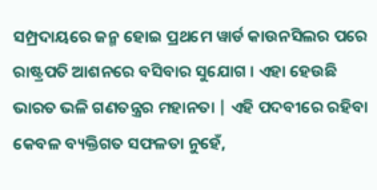ସମ୍ପ୍ରଦାୟରେ ଜନ୍ମ ହୋଇ ପ୍ରଥମେ ୱାର୍ଡ କାଉନସିଲର ପରେ ରାଷ୍ଟ୍ରପତି ଆଶନରେ ବସିବାର ସୁଯୋଗ । ଏହା ହେଉଛି ଭାରତ ଭଳି ଗଣତନ୍ତ୍ରର ମହାନତା | ଏହି ପଦବୀରେ ରହିବା କେବଳ ବ୍ୟକ୍ତିଗତ ସଫଳତା ନୁହେଁ,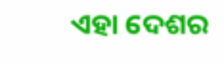ଏହା ଦେଶର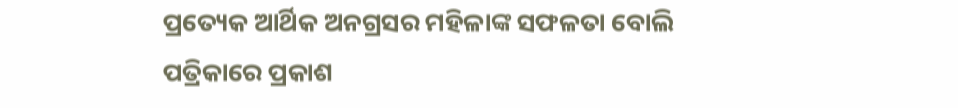ପ୍ରତ୍ୟେକ ଆର୍ଥିକ ଅନଗ୍ରସର ମହିଳାଙ୍କ ସଫଳତା ବୋଲି ପତ୍ରିକାରେ ପ୍ରକାଶ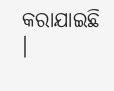କରାଯାଇଛି ।